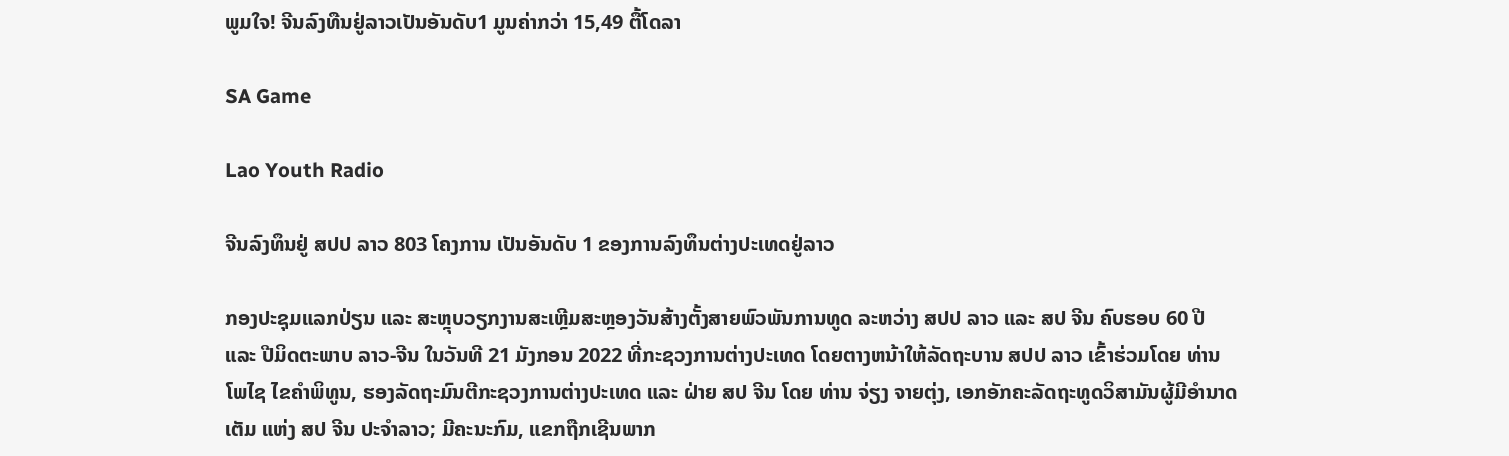ພູມໃຈ! ຈີນລົງທືນຢູ່ລາວເປັນອັນດັບ1 ມູນຄ່າກວ່າ 15,49 ຕື້ໂດລາ

SA Game

Lao Youth Radio

ຈີນລົງທຶນຢູ່ ສປປ ລາວ 803 ໂຄງການ ເປັນອັນດັບ 1 ຂອງການລົງທຶນຕ່າງປະເທດຢູ່ລາວ

ກອງປະຊຸມແລກປ່ຽນ ແລະ ສະຫຼຸບວຽກງານສະເຫຼີມສະຫຼອງວັນສ້າງຕັ້ງສາຍພົວພັນການທູດ ລະຫວ່າງ ສປປ ລາວ ແລະ ສປ ຈີນ ຄົບຮອບ 60 ປີ ແລະ ປີມິດຕະພາບ ລາວ-ຈີນ ໃນວັນທີ 21 ມັງກອນ 2022 ທີ່ກະຊວງການຕ່າງປະເທດ ໂດຍຕາງຫນ້າໃຫ້ລັດຖະບານ ສປປ ລາວ ເຂົ້າຮ່ວມໂດຍ ທ່ານ ໂພໄຊ ໄຂຄໍາພິທູນ, ຮອງລັດຖະມົນຕີກະຊວງການຕ່າງປະເທດ ແລະ ຝ່າຍ ສປ ຈີນ ໂດຍ ທ່ານ ຈ່ຽງ ຈາຍຕຸ່ງ, ເອກອັກຄະລັດຖະທູດວິສາມັນຜູ້ມີອຳນາດເຕັມ ແຫ່ງ ສປ ຈີນ ປະຈຳລາວ; ມີຄະນະກົມ, ແຂກຖືກເຊີນພາກ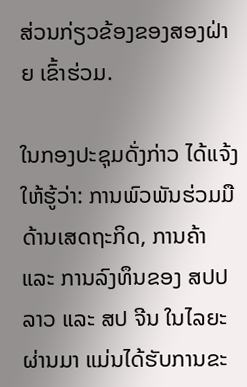ສ່ວນກ່ຽວຂ້ອງຂອງສອງຝ່າຍ ເຂົ້າຮ່ວມ.

ໃນກອງປະຊຸມດັ່ງກ່າວ ໄດ້ແຈ້ງໃຫ້ຮູ້ວ່າ: ການພົວພັນຮ່ວມມືດ້ານເສດຖະກິດ, ການຄ້າ ແລະ ການລົງທຶນຂອງ ສປປ ລາວ ແລະ ສປ ຈີນ ໃນໄລຍະຜ່ານມາ ແມ່ນໄດ້ຮັບການຂະ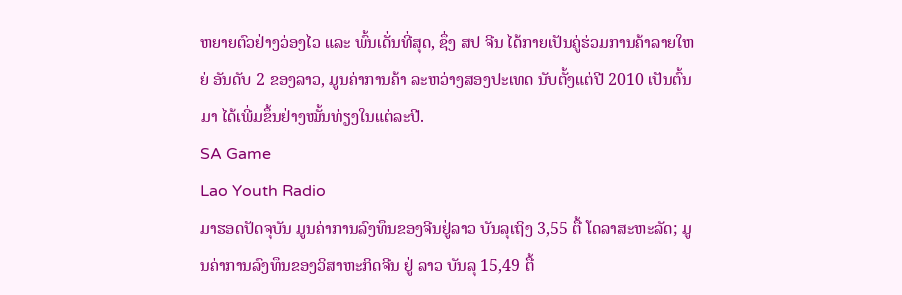ຫຍາຍຕົວຢ່າງວ່ອງໄວ ແລະ ພົ້ນເດັ່ນທີ່ສຸດ, ຊຶ່ງ ສປ ຈີນ ໄດ້ກາຍເປັນຄູ່ຮ່ວມການຄ້າລາຍໃຫຍ່ ອັນດັບ 2 ຂອງລາວ, ມູນຄ່າການຄ້າ ລະຫວ່າງສອງປະເທດ ນັບຕັ້ງແຕ່ປີ 2010 ເປັນຕົ້ນມາ ໄດ້ເພີ່ມຂຶ້ນຢ່າງໝັ້ນທ່ຽງໃນແຕ່ລະປີ.
SA Game
Lao Youth Radio
ມາຮອດປັດຈຸບັນ ມູນຄ່າການລົງທຶນຂອງຈີນຢູ່ລາວ ບັນລຸເຖິງ 3,55 ຕື້ ໂດລາສະຫະລັດ; ມູນຄ່າການລົງທຶນຂອງວິສາຫະກິດຈີນ ຢູ່ ລາວ ບັນລຸ 15,49 ຕື້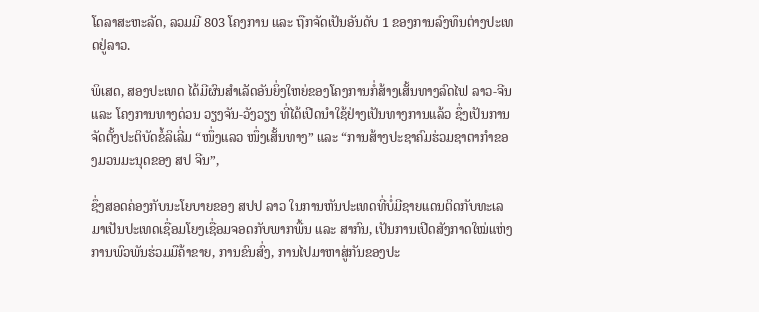ໂດລາສະຫະລັດ, ລວມມີ 803 ໂຄງການ ແລະ ຖືກຈັດເປັນອັນດັບ 1 ຂອງການລົງທຶນຕ່າງປະເທດຢູ່ລາວ.

ພິເສດ, ສອງປະເທດ ໄດ້ມີຜົນສໍາເລັດອັນຍິ່ງໃຫຍ່ຂອງໂຄງການກໍ່ສ້າງເສັ້ນທາງລົດໄຟ ລາວ-ຈີນ ແລະ ໂຄງການທາງດ່ວນ ວຽງຈັນ-ວັງວຽງ ທີ່ໄດ້ເປີດນຳໃຊ້ຢ່າງເປັນທາງການແລ້ວ ຊຶ່ງເປັນການຈັດຕັ້ງປະຕິບັດຂໍ້ລິເລີ່ມ “ໜຶ່ງແລວ ໜຶ່ງເສັ້ນທາງ” ແລະ “ການສ້າງປະຊາຄົມຮ່ວມຊາຕາກຳຂອງມວນມະນຸດຂອງ ສປ ຈີນ”,

ຊຶ່ງສອດຄ່ອງກັບນະໂຍບາຍຂອງ ສປປ ລາວ ໃນການຫັນປະເທດທີ່ບໍ່ມີຊາຍແດນຕິດກັບທະເລ ມາເປັນປະເທດເຊື່ອມໂຍງເຊື່ອມຈອດກັບພາກພື້ນ ແລະ ສາກົນ, ເປັນການເປີດສັງກາດໃໝ່ແຫ່ງການພົວພັນຮ່ວມມືຄ້າຂາຍ, ການຂົນສົ່ງ, ການໄປມາຫາສູ່ກັນຂອງປະ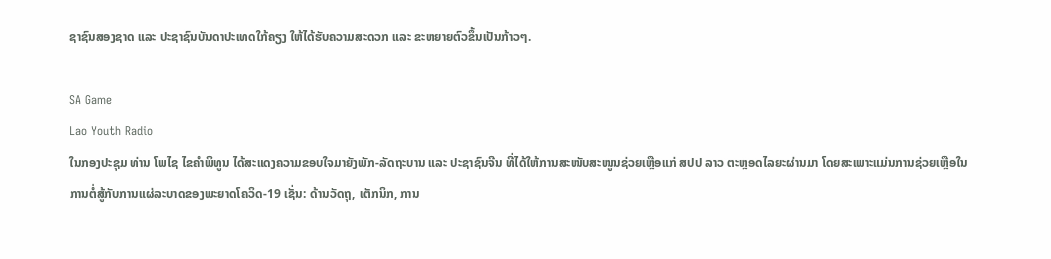ຊາຊົນສອງຊາດ ແລະ ປະຊາຊົນບັນດາປະເທດໃກ້ຄຽງ ໃຫ້ໄດ້ຮັບຄວາມສະດວກ ແລະ ຂະຫຍາຍຕົວຂຶ້ນເປັນກ້າວໆ.

SA Game
Lao Youth Radio
ໃນກອງປະຊຸມ ທ່ານ ໂພໄຊ ໄຂຄໍາພິທູນ ໄດ້ສະແດງຄວາມຂອບໃຈມາຍັງພັກ-ລັດຖະບານ ແລະ ປະຊາຊົນຈີນ ທີ່ໄດ້ໃຫ້ການສະໜັບສະໜູນຊ່ວຍເຫຼືອແກ່ ສປປ ລາວ ຕະຫຼອດໄລຍະຜ່ານມາ ໂດຍສະເພາະແມ່ນການຊ່ວຍເຫຼືອໃນການຕໍ່ສູ້ກັບການແຜ່ລະບາດຂອງພະຍາດໂຄວິດ-19 ເຊັ່ນ: ດ້ານວັດຖຸ, ເຕັກນິກ, ການ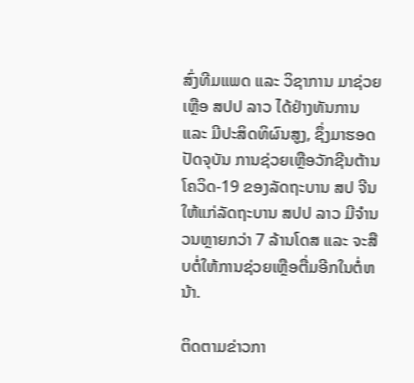ສົ່ງທີມແພດ ແລະ ວິຊາການ ມາຊ່ວຍເຫຼືອ ສປປ ລາວ ໄດ້ຢ່າງທັນການ ແລະ ມີປະສິດທິຜົນສູງ, ຊຶ່ງມາຮອດປັດຈຸບັນ ການຊ່ວຍເຫຼືອວັກຊີນຕ້ານໂຄວິດ-19 ຂອງລັດຖະບານ ສປ ຈີນ ໃຫ້ແກ່ລັດຖະບານ ສປປ ລາວ ມີຈຳນວນຫຼາຍກວ່າ 7 ລ້ານໂດສ ແລະ ຈະສືບຕໍ່ໃຫ້ການຊ່ວຍເຫຼືອຕື່ມອີກໃນຕໍ່ຫນ້າ.

ຕິດຕາມຂ່າວກາ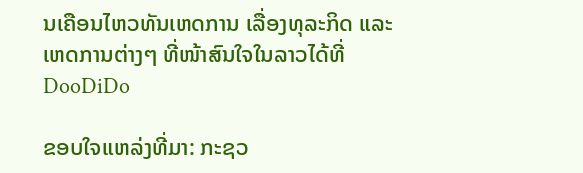ນເຄືອນໄຫວທັນເຫດການ ເລື່ອງທຸລະກິດ ແລະ ເຫດການຕ່າງໆ ທີ່ໜ້າສົນໃຈໃນລາວໄດ້ທີ່ DooDiDo

ຂອບໃຈແຫລ່ງທີ່ມາ: ກະຊວ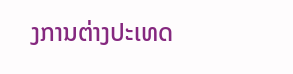ງການຕ່າງປະເທດ